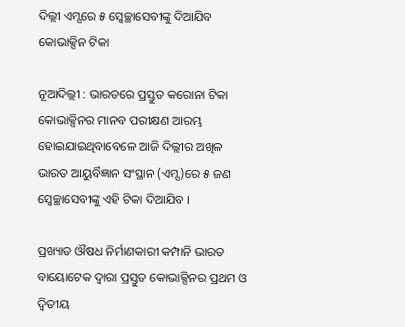ଦିଲ୍ଲୀ ଏମ୍ସରେ ୫ ସ୍ୱେଚ୍ଛାସେବୀଙ୍କୁ ଦିଆଯିବ କୋଭାକ୍ସିନ ଟିକା

ନୂଆଦିଲ୍ଲୀ : ଭାରତରେ ପ୍ରସ୍ତୁତ କରୋନା ଟିକା କୋଭାକ୍ସିନର ମାନବ ପରୀକ୍ଷଣ ଆରମ୍ଭ ହୋଇଯାଇଥିବାବେଳେ ଆଜି ଦିଲ୍ଲୀର ଅଖିଳ ଭାରତ ଆୟୁର୍ବିଜ୍ଞାନ ସଂସ୍ଥାନ (ଏମ୍ସ)ରେ ୫ ଜଣ ସ୍ୱେଚ୍ଛାସେବୀଙ୍କୁ ଏହି ଟିକା ଦିଆଯିବ ।

ପ୍ରଖ୍ୟାତ ଔଷଧ ନିର୍ମାଣକାରୀ କମ୍ପାନି ଭାରତ ବାୟୋଟେକ ଦ୍ୱାରା ପ୍ରସ୍ତୁତ କୋଭାକ୍ସିନର ପ୍ରଥମ ଓ ଦ୍ୱିତୀୟ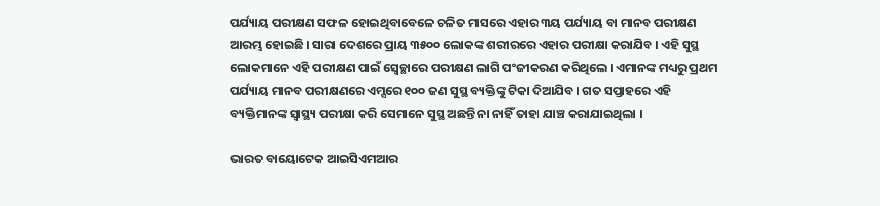ପର୍ଯ୍ୟାୟ ପରୀକ୍ଷଣ ସଫଳ ହୋଇଥିବାବେଳେ ଚଳିତ ମାସରେ ଏହାର ୩ୟ ପର୍ଯ୍ୟାୟ ବା ମାନବ ପରୀକ୍ଷଣ ଆରମ୍ଭ ହୋଇଛି । ସାରା ଦେଶରେ ପ୍ରାୟ ୩୫୦୦ ଲୋକଙ୍କ ଶରୀରରେ ଏହାର ପରୀକ୍ଷା କରାଯିବ । ଏହି ସୁସ୍ଥ ଲୋକମାନେ ଏହି ପରୀକ୍ଷଣ ପାଇଁ ସ୍ୱେଚ୍ଛାରେ ପରୀକ୍ଷଣ ଲାଗି ପଂଜୀକରଣ କରିଥିଲେ । ଏମାନଙ୍କ ମଧ୍ୟରୁ ପ୍ରଥମ ପର୍ଯ୍ୟାୟ ମାନବ ପରୀକ୍ଷଣରେ ଏମ୍ସରେ ୧୦୦ ଜଣ ସୁସ୍ଥ ବ୍ୟକ୍ତିଙ୍କୁ ଟିକା ଦିଆଯିବ । ଗତ ସପ୍ତାହରେ ଏହି ବ୍ୟକ୍ତିମାନଙ୍କ ସ୍ୱାସ୍ଥ୍ୟ ପରୀକ୍ଷା କରି ସେମାନେ ସୁସ୍ଥ ଅଛନ୍ତି ନା ନାହିଁ ତାହା ଯାଞ୍ଚ କରାଯାଇଥିଲା ।

ଭାରତ ବାୟୋଟେକ ଆଇସିଏମଆର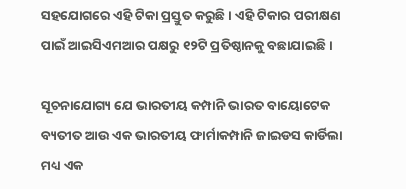ସହଯୋଗରେ ଏହି ଟିକା ପ୍ରସ୍ତୁତ କରୁଛି । ଏହି ଟିକାର ପରୀକ୍ଷଣ ପାଇଁ ଆଇସିଏମଆର ପକ୍ଷରୁ ୧୨ଟି ପ୍ରତିଷ୍ଠାନକୁ ବଛାଯାଇଛି ।

ସୂଚନାଯୋଗ୍ୟ ଯେ ଭାରତୀୟ କମ୍ପାନି ଭାରତ ବାୟୋଟେକ ବ୍ୟତୀତ ଆଉ ଏକ ଭାରତୀୟ ଫାର୍ମାକମ୍ପାନି ଜାଇଡସ କାର୍ଡିଲା ମଧ୍ୟ ଏକ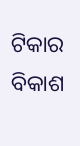ଟିକାର ବିକାଶ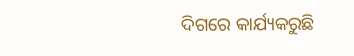ଦିଗରେ କାର୍ଯ୍ୟକରୁଛି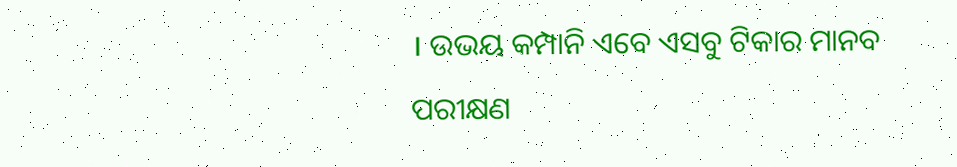। ଉଭୟ କମ୍ପାନି ଏବେ ଏସବୁ ଟିକାର ମାନବ ପରୀକ୍ଷଣ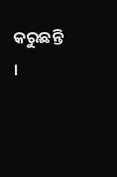କରୁଛନ୍ତି ।